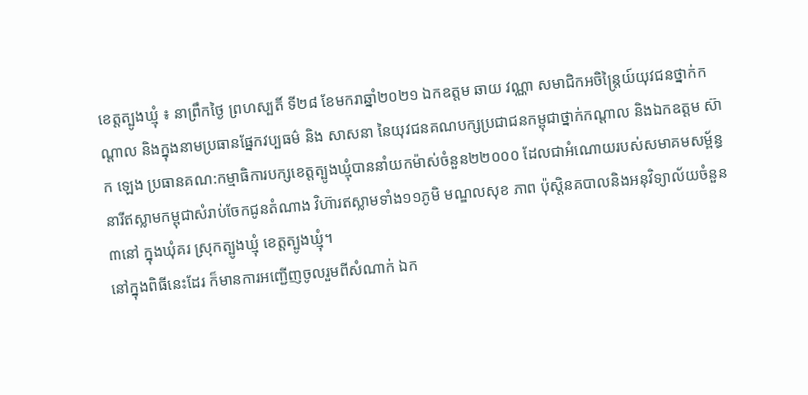ខេត្តត្បូងឃ្មុំ ៖ នាព្រឹកថ្ងៃ ព្រហស្បតិ៍ ទី២៨ ខែមករាឆ្នាំ២០២១ ឯកឧត្តម ឆាយ វណ្ណា សមាជិកអចិន្ត្រៃយ៍យុវជនថ្នាក់កណ្តាល និងក្នុងនាមប្រធានផ្នែកវប្បធម៌ និង សាសនា នៃយុវជនគណបក្សប្រជាជនកម្ពុជាថ្នាក់កណ្តាល និងឯកឧត្តម ស៊ាក ឡេង ប្រធានគណ:កម្មាធិការបក្សខេត្តត្បូងឃ្មុំបាននាំយកម៉ាស់ចំនួន២២០០០ ដែលជាអំណោយរបស់សមាគមសម្ព័ន្ធនារីឥស្លាមកម្ពុជាសំរាប់ចែកជូនតំណាង វិហ៊ារឥស្លាមទាំង១១ភូមិ មណ្ឌលសុខ ភាព ប៉ុស្តិនគបាលនិងអនុវិទ្យាល័យចំនួន៣នៅ ក្នុងឃុំគរ ស្រុកត្បូងឃ្មុំ ខេត្តត្បូងឃ្មុំ។
នៅក្នុងពិធីនេះដែរ ក៏មានការអញ្ជើញចូលរួមពីសំណាក់ ឯក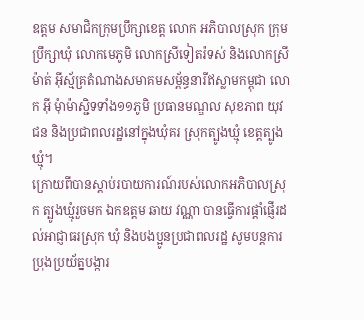ឧត្តម សមាជិកក្រុមប្រឹក្សាខេត្ត លោក អភិបាលស្រុក ក្រុមប្រឹក្សាឃុំ លោកមេភូមិ លោកស្រីទៀតរ៉ទស់ និងលោកស្រី ម៉ាត់ អុីស្ម័គ្រតំណាងសមាគមសម្ព័ន្ធនារីឥស្លាមកម្ពុជា លោក អ៊ី មុំាម៉ាស្ជិទទាំង១១ភូមិ ប្រធានមណ្ឌល សុខភាព យុវជន និងប្រជាពលរដ្ឋនៅក្នុងឃុំគរ ស្រុកត្បូងឃ្មុំ ខេត្តត្បូងឃ្មុំ។
ក្រោយពីបានស្តាប់របាយការណ៍របស់លោកអភិបាលស្រុក ត្បូងឃ្មុំរួចមក ឯកឧត្ដម ឆាយ វណ្ណា បានធ្វើការផ្តាំផ្ញើរដល់អាជ្ញាធរស្រុក ឃុំ និងបងប្អូនប្រជាពលរដ្ឋ សូមបន្តការ ប្រុងប្រយ័ត្នបង្ការ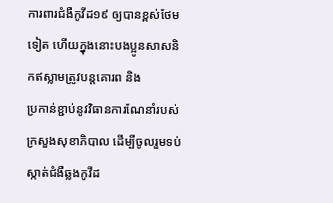ការពារជំងឺកូវីដ១៩ ឲ្យបានខ្ពស់ថែមទៀត ហើយក្នុងនោះបងប្អូនសាសនិកឥស្លាមត្រូវបន្តគោរព និង
ប្រកាន់ខ្ជាប់នូវវិធានការណែនាំរបស់ក្រសួងសុខាភិបាល ដើម្បីចូលរួមទប់ស្កាត់ជំងឺឆ្លងកូវីដ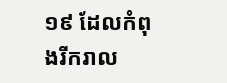១៩ ដែលកំពុងរីករាល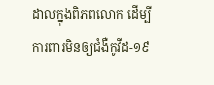ដាលក្នុងពិភពលោក ដើម្បីការពារមិនឲ្យជំងឺកូវីដ-១៩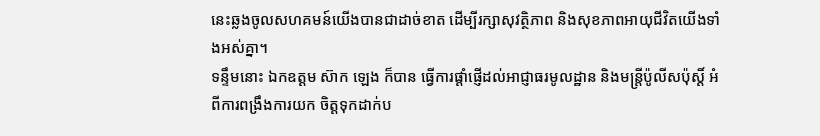នេះឆ្លងចូលសហគមន៍យើងបានជាដាច់ខាត ដើម្បីរក្សាសុវត្ថិភាព និងសុខភាពអាយុជីវិតយើងទាំងអស់គ្នា។
ទន្ទឹមនោះ ឯកឧត្ដម ស៊ាក ឡេង ក៏បាន ធ្វើការផ្តាំផ្ញើដល់អាជ្ញាធរមូលដ្ឋាន និងមន្ត្រីប៉ូលីសប៉ុស្តិ៍ អំពីការពង្រឹងការយក ចិត្តទុកដាក់ប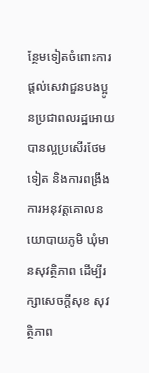ន្ថែមទៀតចំពោះការផ្តល់សេវាជួនបងប្អូនប្រជាពលរដ្ឋអោយបានល្អប្រសើរថែមទៀត និងការពង្រឹងការអនុវត្តគោលនយោបាយភូមិ ឃុំមានសុវត្ថិភាព ដើម្បីរក្សាសេចក្តីសុខ សុវត្ថិភាព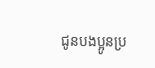ជូនបងប្អូនប្រ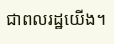ជាពលរដ្ឋយើង។